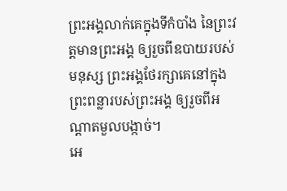ព្រះអង្គលាក់គេក្នុងទីកំបាំង នៃព្រះវត្តមានព្រះអង្គ ឲ្យរួចពីឧបាយរបស់មនុស្ស ព្រះអង្គថែរក្សាគេនៅក្នុងព្រះពន្លារបស់ព្រះអង្គ ឲ្យរួចពីអណ្ដាតមួលបង្កាច់។
អេ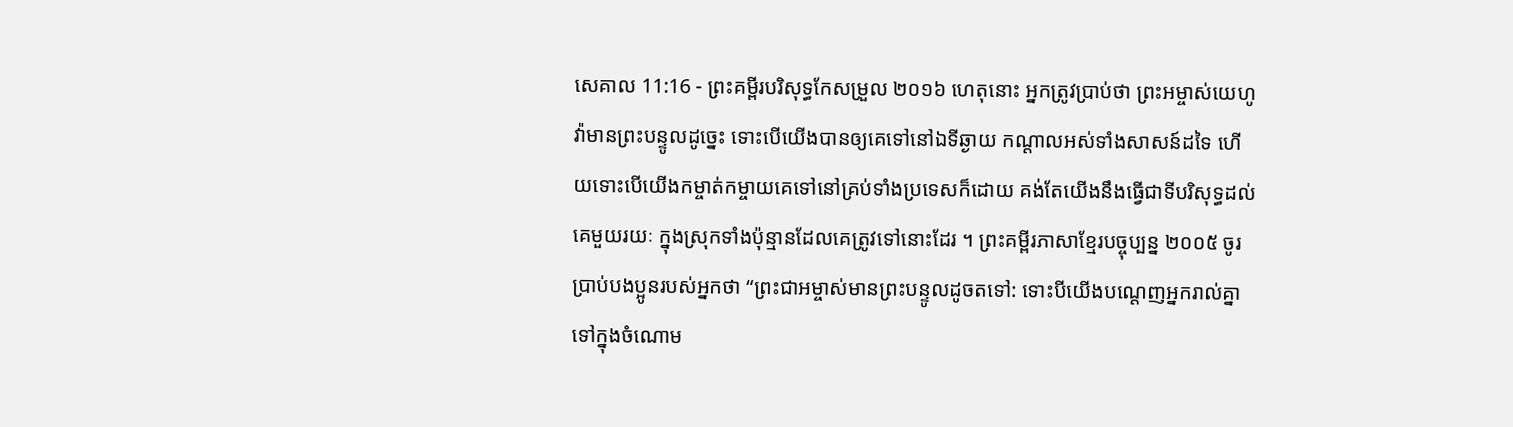សេគាល 11:16 - ព្រះគម្ពីរបរិសុទ្ធកែសម្រួល ២០១៦ ហេតុនោះ អ្នកត្រូវប្រាប់ថា ព្រះអម្ចាស់យេហូវ៉ាមានព្រះបន្ទូលដូច្នេះ ទោះបើយើងបានឲ្យគេទៅនៅឯទីឆ្ងាយ កណ្ដាលអស់ទាំងសាសន៍ដទៃ ហើយទោះបើយើងកម្ចាត់កម្ចាយគេទៅនៅគ្រប់ទាំងប្រទេសក៏ដោយ គង់តែយើងនឹងធ្វើជាទីបរិសុទ្ធដល់គេមួយរយៈ ក្នុងស្រុកទាំងប៉ុន្មានដែលគេត្រូវទៅនោះដែរ ។ ព្រះគម្ពីរភាសាខ្មែរបច្ចុប្បន្ន ២០០៥ ចូរប្រាប់បងប្អូនរបស់អ្នកថា “ព្រះជាអម្ចាស់មានព្រះបន្ទូលដូចតទៅ: ទោះបីយើងបណ្តេញអ្នករាល់គ្នាទៅក្នុងចំណោម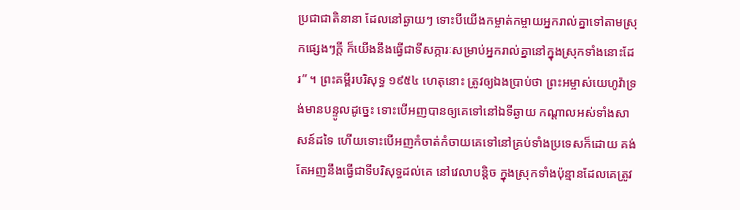ប្រជាជាតិនានា ដែលនៅឆ្ងាយៗ ទោះបីយើងកម្ចាត់កម្ចាយអ្នករាល់គ្នាទៅតាមស្រុកផ្សេងៗក្ដី ក៏យើងនឹងធ្វើជាទីសក្ការៈសម្រាប់អ្នករាល់គ្នានៅក្នុងស្រុកទាំងនោះដែរ” ។ ព្រះគម្ពីរបរិសុទ្ធ ១៩៥៤ ហេតុនោះ ត្រូវឲ្យឯងប្រាប់ថា ព្រះអម្ចាស់យេហូវ៉ាទ្រង់មានបន្ទូលដូច្នេះ ទោះបើអញបានឲ្យគេទៅនៅឯទីឆ្ងាយ កណ្តាលអស់ទាំងសាសន៍ដទៃ ហើយទោះបើអញកំចាត់កំចាយគេទៅនៅគ្រប់ទាំងប្រទេសក៏ដោយ គង់តែអញនឹងធ្វើជាទីបរិសុទ្ធដល់គេ នៅវេលាបន្តិច ក្នុងស្រុកទាំងប៉ុន្មានដែលគេត្រូវ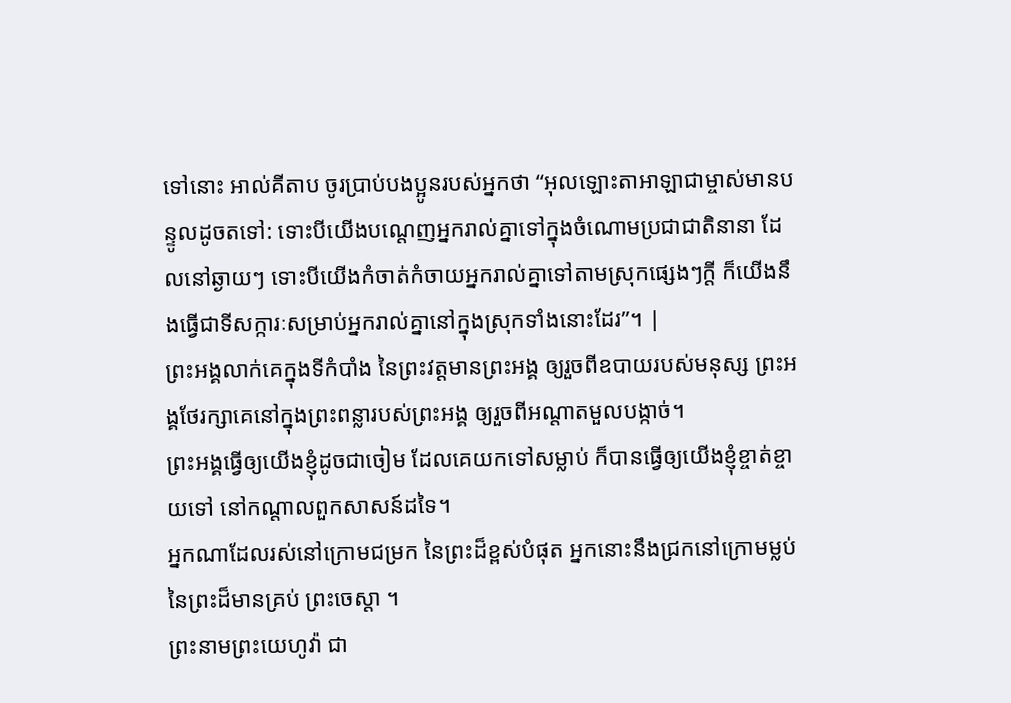ទៅនោះ អាល់គីតាប ចូរប្រាប់បងប្អូនរបស់អ្នកថា “អុលឡោះតាអាឡាជាម្ចាស់មានបន្ទូលដូចតទៅ: ទោះបីយើងបណ្តេញអ្នករាល់គ្នាទៅក្នុងចំណោមប្រជាជាតិនានា ដែលនៅឆ្ងាយៗ ទោះបីយើងកំចាត់កំចាយអ្នករាល់គ្នាទៅតាមស្រុកផ្សេងៗក្តី ក៏យើងនឹងធ្វើជាទីសក្ការៈសម្រាប់អ្នករាល់គ្នានៅក្នុងស្រុកទាំងនោះដែរ”។ |
ព្រះអង្គលាក់គេក្នុងទីកំបាំង នៃព្រះវត្តមានព្រះអង្គ ឲ្យរួចពីឧបាយរបស់មនុស្ស ព្រះអង្គថែរក្សាគេនៅក្នុងព្រះពន្លារបស់ព្រះអង្គ ឲ្យរួចពីអណ្ដាតមួលបង្កាច់។
ព្រះអង្គធ្វើឲ្យយើងខ្ញុំដូចជាចៀម ដែលគេយកទៅសម្លាប់ ក៏បានធ្វើឲ្យយើងខ្ញុំខ្ចាត់ខ្ចាយទៅ នៅកណ្ដាលពួកសាសន៍ដទៃ។
អ្នកណាដែលរស់នៅក្រោមជម្រក នៃព្រះដ៏ខ្ពស់បំផុត អ្នកនោះនឹងជ្រកនៅក្រោមម្លប់នៃព្រះដ៏មានគ្រប់ ព្រះចេស្តា ។
ព្រះនាមព្រះយេហូវ៉ា ជា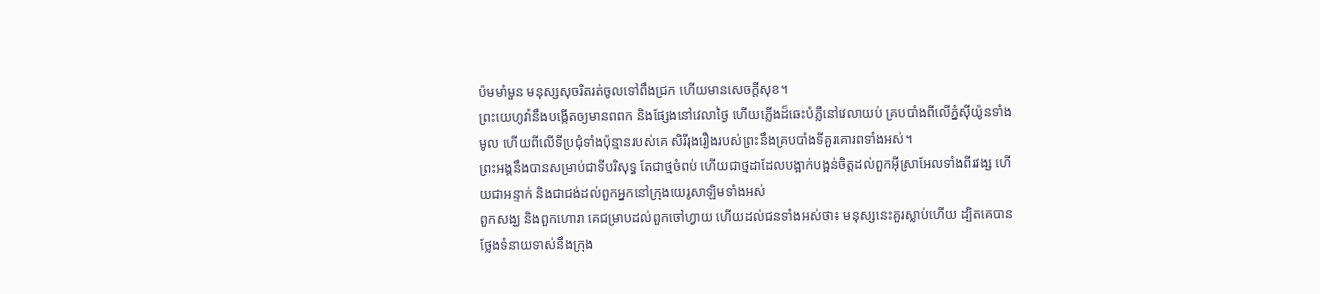ប៉មមាំមួន មនុស្សសុចរិតរត់ចូលទៅពឹងជ្រក ហើយមានសេចក្ដីសុខ។
ព្រះយេហូវ៉ានឹងបង្កើតឲ្យមានពពក និងផ្សែងនៅវេលាថ្ងៃ ហើយភ្លើងដ៏ឆេះបំភ្លឺនៅវេលាយប់ គ្របបាំងពីលើភ្នំស៊ីយ៉ូនទាំងមូល ហើយពីលើទីប្រជុំទាំងប៉ុន្មានរបស់គេ សិរីរុងរឿងរបស់ព្រះនឹងគ្របបាំងទីគួរគោរពទាំងអស់។
ព្រះអង្គនឹងបានសម្រាប់ជាទីបរិសុទ្ធ តែជាថ្មចំពប់ ហើយជាថ្មដាដែលបង្អាក់បង្អន់ចិត្តដល់ពួកអ៊ីស្រាអែលទាំងពីរវង្ស ហើយជាអន្ទាក់ និងជាជង់ដល់ពួកអ្នកនៅក្រុងយេរូសាឡិមទាំងអស់
ពួកសង្ឃ និងពួកហោរា គេជម្រាបដល់ពួកចៅហ្វាយ ហើយដល់ជនទាំងអស់ថា៖ មនុស្សនេះគួរស្លាប់ហើយ ដ្បិតគេបានថ្លែងទំនាយទាស់នឹងក្រុង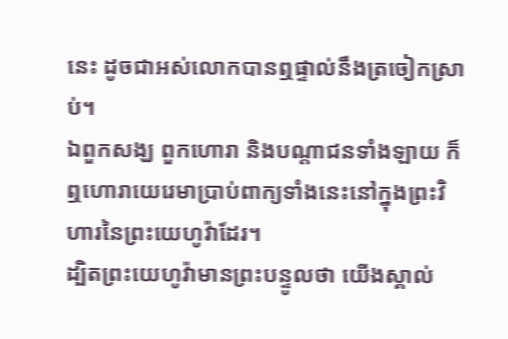នេះ ដូចជាអស់លោកបានឮផ្ទាល់នឹងត្រចៀកស្រាប់។
ឯពួកសង្ឃ ពួកហោរា និងបណ្ដាជនទាំងឡាយ ក៏ឮហោរាយេរេមាប្រាប់ពាក្យទាំងនេះនៅក្នុងព្រះវិហារនៃព្រះយេហូវ៉ាដែរ។
ដ្បិតព្រះយេហូវ៉ាមានព្រះបន្ទូលថា យើងស្គាល់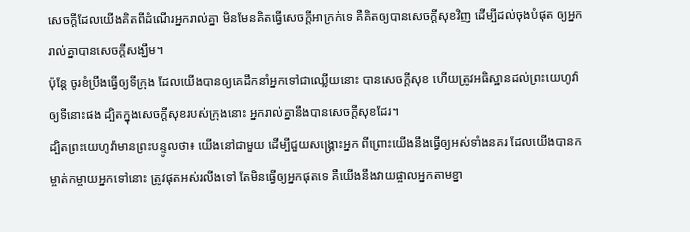សេចក្ដីដែលយើងគិតពីដំណើរអ្នករាល់គ្នា មិនមែនគិតធ្វើសេចក្ដីអាក្រក់ទេ គឺគិតឲ្យបានសេចក្ដីសុខវិញ ដើម្បីដល់ចុងបំផុត ឲ្យអ្នករាល់គ្នាបានសេចក្ដីសង្ឃឹម។
ប៉ុន្តែ ចូរខំប្រឹងធ្វើឲ្យទីក្រុង ដែលយើងបានឲ្យគេដឹកនាំអ្នកទៅជាឈ្លើយនោះ បានសេចក្ដីសុខ ហើយត្រូវអធិស្ឋានដល់ព្រះយេហូវ៉ាឲ្យទីនោះផង ដ្បិតក្នុងសេចក្ដីសុខរបស់ក្រុងនោះ អ្នករាល់គ្នានឹងបានសេចក្ដីសុខដែរ។
ដ្បិតព្រះយេហូវ៉ាមានព្រះបន្ទូលថា៖ យើងនៅជាមួយ ដើម្បីជួយសង្គ្រោះអ្នក ពីព្រោះយើងនឹងធ្វើឲ្យអស់ទាំងនគរ ដែលយើងបានកម្ចាត់កម្ចាយអ្នកទៅនោះ ត្រូវផុតអស់រលីងទៅ តែមិនធ្វើឲ្យអ្នកផុតទេ គឺយើងនឹងវាយផ្ចាលអ្នកតាមខ្នា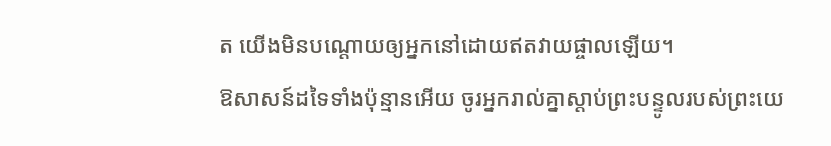ត យើងមិនបណ្តោយឲ្យអ្នកនៅដោយឥតវាយផ្ចាលឡើយ។
ឱសាសន៍ដទៃទាំងប៉ុន្មានអើយ ចូរអ្នករាល់គ្នាស្តាប់ព្រះបន្ទូលរបស់ព្រះយេ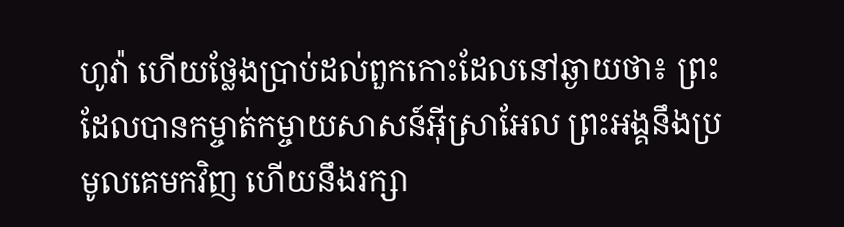ហូវ៉ា ហើយថ្លែងប្រាប់ដល់ពួកកោះដែលនៅឆ្ងាយថា៖ ព្រះដែលបានកម្ចាត់កម្ចាយសាសន៍អ៊ីស្រាអែល ព្រះអង្គនឹងប្រមូលគេមកវិញ ហើយនឹងរក្សា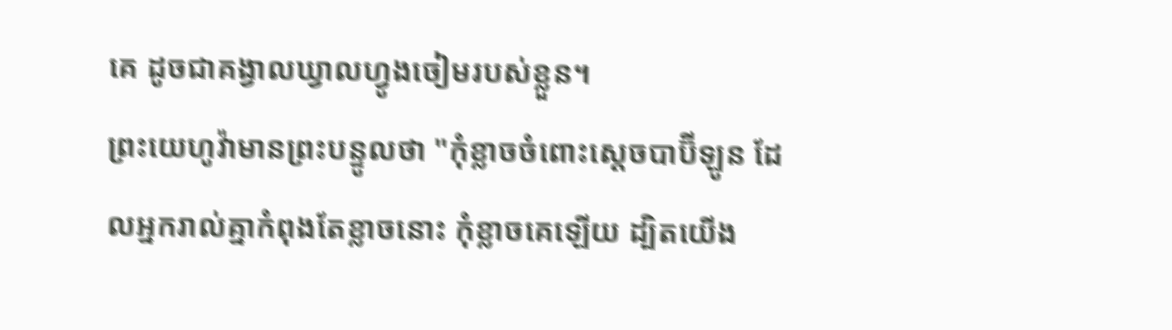គេ ដូចជាគង្វាលឃ្វាលហ្វូងចៀមរបស់ខ្លួន។
ព្រះយេហូវ៉ាមានព្រះបន្ទូលថា "កុំខ្លាចចំពោះស្តេចបាប៊ីឡូន ដែលអ្នករាល់គ្នាកំពុងតែខ្លាចនោះ កុំខ្លាចគេឡើយ ដ្បិតយើង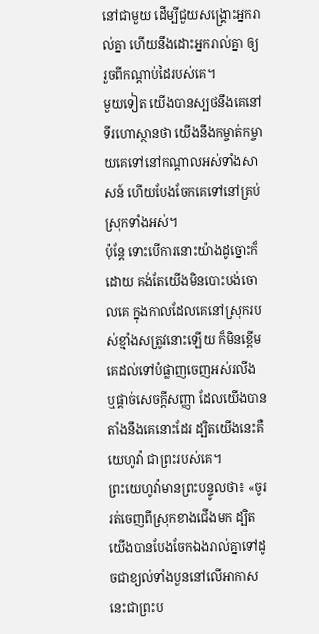នៅជាមួយ ដើម្បីជួយសង្គ្រោះអ្នករាល់គ្នា ហើយនឹងដោះអ្នករាល់គ្នា ឲ្យរួចពីកណ្ដាប់ដៃរបស់គេ។
មួយទៀត យើងបានស្បថនឹងគេនៅទីរហោស្ថានថា យើងនឹងកម្ចាត់កម្ចាយគេទៅនៅកណ្ដាលអស់ទាំងសាសន៍ ហើយបែងចែកគេទៅនៅគ្រប់ស្រុកទាំងអស់។
ប៉ុន្តែ ទោះបើការនោះយ៉ាងដូច្នោះក៏ដោយ គង់តែយើងមិនបោះបង់ចោលគេ ក្នុងកាលដែលគេនៅស្រុករបស់ខ្មាំងសត្រូវនោះឡើយ ក៏មិនខ្ពើមគេដល់ទៅបំផ្លាញចេញអស់រលីង ឬផ្តាច់សេចក្ដីសញ្ញា ដែលយើងបានតាំងនឹងគេនោះដែរ ដ្បិតយើងនេះគឺយេហូវ៉ា ជាព្រះរបស់គេ។
ព្រះយេហូវ៉ាមានព្រះបន្ទូលថា៖ «ចូររត់ចេញពីស្រុកខាងជើងមក ដ្បិតយើងបានបែងចែកឯងរាល់គ្នាទៅដូចជាខ្យល់ទាំងបួននៅលើអាកាស នេះជាព្រះប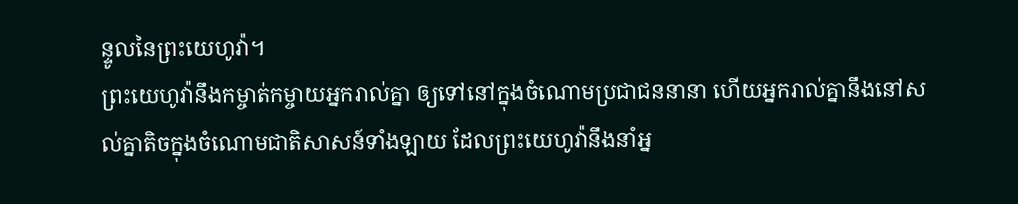ន្ទូលនៃព្រះយេហូវ៉ា។
ព្រះយេហូវ៉ានឹងកម្ចាត់កម្ចាយអ្នករាល់គ្នា ឲ្យទៅនៅក្នុងចំណោមប្រជាជននានា ហើយអ្នករាល់គ្នានឹងនៅសល់គ្នាតិចក្នុងចំណោមជាតិសាសន៍ទាំងឡាយ ដែលព្រះយេហូវ៉ានឹងនាំអ្ន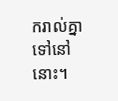ករាល់គ្នាទៅនៅនោះ។